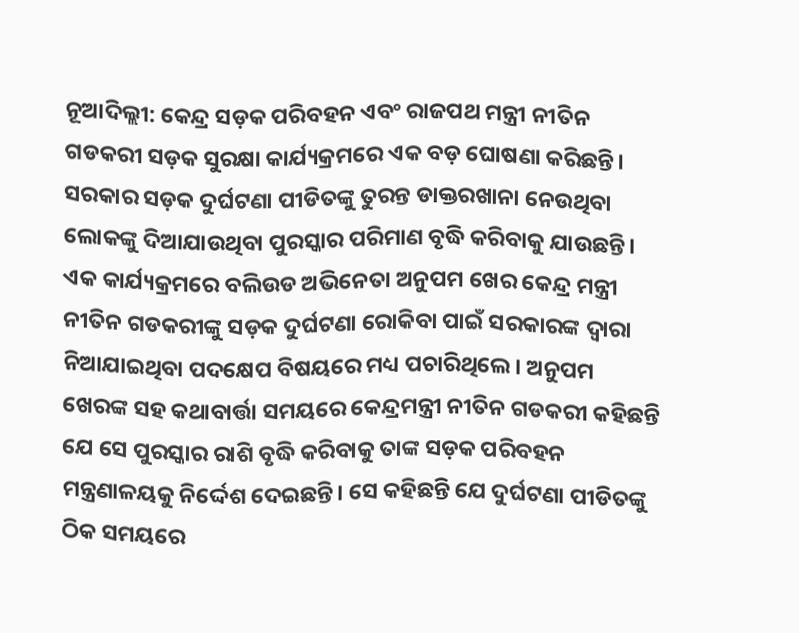ନୂଆଦିଲ୍ଲୀ: କେନ୍ଦ୍ର ସଡ଼କ ପରିବହନ ଏବଂ ରାଜପଥ ମନ୍ତ୍ରୀ ନୀତିନ ଗଡକରୀ ସଡ଼କ ସୁରକ୍ଷା କାର୍ଯ୍ୟକ୍ରମରେ ଏକ ବଡ଼ ଘୋଷଣା କରିଛନ୍ତି। ସରକାର ସଡ଼କ ଦୁର୍ଘଟଣା ପୀଡିତଙ୍କୁ ତୁରନ୍ତ ଡାକ୍ତରଖାନା ନେଉଥିବା ଲୋକଙ୍କୁ ଦିଆଯାଉଥିବା ପୁରସ୍କାର ପରିମାଣ ବୃଦ୍ଧି କରିବାକୁ ଯାଉଛନ୍ତି।
ଏକ କାର୍ଯ୍ୟକ୍ରମରେ ବଲିଉଡ ଅଭିନେତା ଅନୁପମ ଖେର କେନ୍ଦ୍ର ମନ୍ତ୍ରୀ ନୀତିନ ଗଡକରୀଙ୍କୁ ସଡ଼କ ଦୁର୍ଘଟଣା ରୋକିବା ପାଇଁ ସରକାରଙ୍କ ଦ୍ୱାରା ନିଆଯାଇଥିବା ପଦକ୍ଷେପ ବିଷୟରେ ମଧ୍ୟ ପଚାରିଥିଲେ। ଅନୁପମ ଖେରଙ୍କ ସହ କଥାବାର୍ତ୍ତା ସମୟରେ କେନ୍ଦ୍ରମନ୍ତ୍ରୀ ନୀତିନ ଗଡକରୀ କହିଛନ୍ତି ଯେ ସେ ପୁରସ୍କାର ରାଶି ବୃଦ୍ଧି କରିବାକୁ ତାଙ୍କ ସଡ଼କ ପରିବହନ ମନ୍ତ୍ରଣାଳୟକୁ ନିର୍ଦ୍ଦେଶ ଦେଇଛନ୍ତି। ସେ କହିଛନ୍ତି ଯେ ଦୁର୍ଘଟଣା ପୀଡିତଙ୍କୁ ଠିକ ସମୟରେ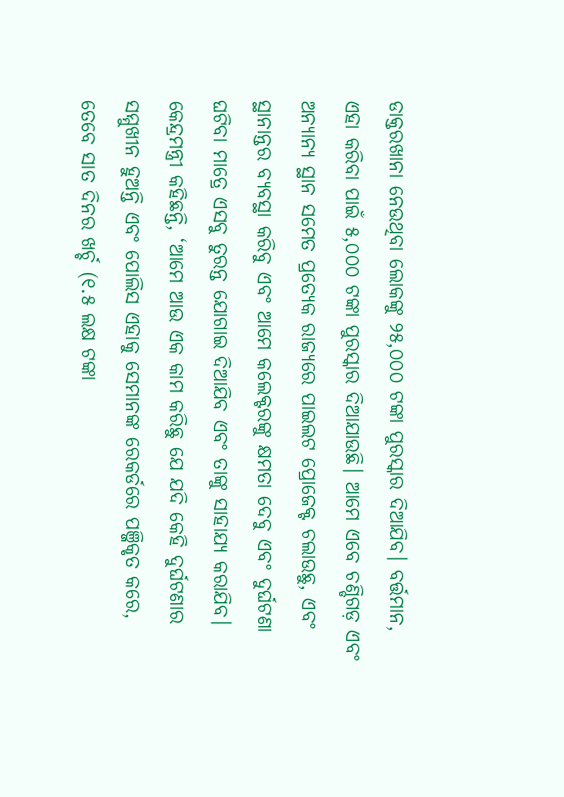ଡାକ୍ତରଖାନା ନେଉଥିବା ଲୋକଙ୍କୁ ୨୫,୦୦୦ ଟଙ୍କା ପୁରସ୍କାର ଦିଆଯିବ। ବର୍ତ୍ତମାନ, ଏହା କରିବା ପାଇଁ ୫,୦୦୦ ଟଙ୍କା ପୁରସ୍କାର ଦିଆଯାଉଛି। ଆମେ ଏବେ ଚଣ୍ଡିଗଡ଼ ଏବଂ ଅନ୍ୟାନ୍ୟ ସ୍ଥାନ ସମେତ ପ୍ରତ୍ୟେକ ରାଜ୍ୟରେ ପାଇଲଟ ପ୍ରୋଜେକ୍ଟ ଚଲାଉଛୁ, ଏବଂ ସ୍ଥାନାନ୍ତର ବ୍ୟବସ୍ଥା କରିବୁ ଏବଂ ଆମେ କଲେକ୍ଟରଙ୍କୁ କ୍ଷମତା ଦେବୁ ଏବଂ ଦୁର୍ଘଟଣା ଘଟିବା ମାତ୍ରେ ଏସବୁ ତୁରନ୍ତ ଯୋଗାଇ ଦିଆଯିବ ଏବଂ ତାଙ୍କୁ ସାହାଯ୍ୟ କରାଯିବ।
କେନ୍ଦ୍ରମନ୍ତ୍ରୀ କହିଛନ୍ତି, ‘ଆମେ ଆଉ ଏକ କାମ କରିଛୁ ଯେ ଯଦି କେହି ଦୁର୍ଘଟଣାର ସମ୍ମୁଖୀନ ହୁଅନ୍ତି ଏବଂ ପୋଲିସ ଏହାକୁ ସେମାନଙ୍କ ରେକର୍ଡରେ ପଞ୍ଜିକୃତ କରେ, ତେବେ ସାତ ଦିନର ଖର୍ଚ୍ଚ (୧.୫ ଲକ୍ଷ ଟଙ୍କା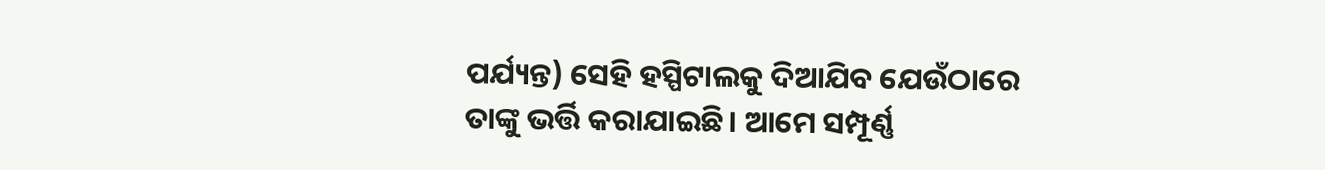ପର୍ଯ୍ୟନ୍ତ) ସେହି ହସ୍ପିଟାଲକୁ ଦିଆଯିବ ଯେଉଁଠାରେ ତାଙ୍କୁ ଭର୍ତ୍ତି କରାଯାଇଛି। ଆମେ ସମ୍ପୂର୍ଣ୍ଣ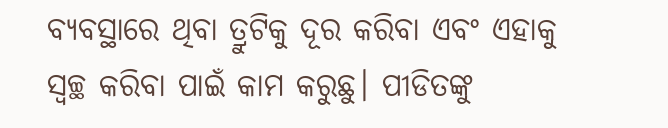ବ୍ୟବସ୍ଥାରେ ଥିବା ତ୍ରୁଟିକୁ ଦୂର କରିବା ଏବଂ ଏହାକୁ ସ୍ୱଚ୍ଛ କରିବା ପାଇଁ କାମ କରୁଛୁ। ପୀଡିତଙ୍କୁ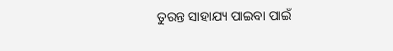ତୁରନ୍ତ ସାହାଯ୍ୟ ପାଇବା ପାଇଁ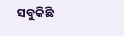ସବୁକିଛି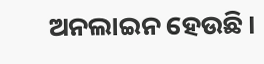ଅନଲାଇନ ହେଉଛି।